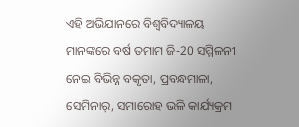ଏହି ଅଭିଯାନରେ ବିଶ୍ବବିଦ୍ୟାଳୟ ମାନଙ୍କରେ ବର୍ଷ ତମାମ ଜି-20 ସମ୍ମିଳନୀ ନେଇ ବିଭିନ୍ନ ବକୃତା, ପ୍ରବନ୍ଧମାଳା, ସେମିନାର୍, ସମାରୋହ ଭଳି କାର୍ଯ୍ୟକ୍ରମ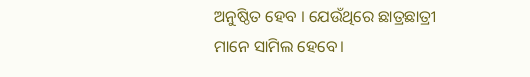ଅନୁଷ୍ଠିତ ହେବ । ଯେଉଁଥିରେ ଛାତ୍ରଛାତ୍ରୀ ମାନେ ସାମିଲ ହେବେ।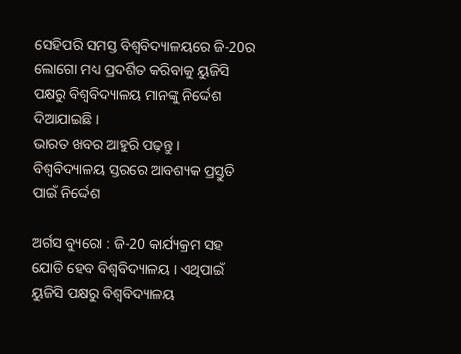ସେହିପରି ସମସ୍ତ ବିଶ୍ବବିଦ୍ୟାଳୟରେ ଜି-20ର ଲୋଗୋ ମଧ୍ୟ ପ୍ରଦର୍ଶିତ କରିବାକୁ ୟୁଜିସି ପକ୍ଷରୁ ବିଶ୍ବବିଦ୍ୟାଳୟ ମାନଙ୍କୁ ନିର୍ଦ୍ଦେଶ ଦିଆଯାଇଛି ।
ଭାରତ ଖବର ଆହୁରି ପଢ଼ନ୍ତୁ ।
ବିଶ୍ବବିଦ୍ୟାଳୟ ସ୍ତରରେ ଆବଶ୍ୟକ ପ୍ରସ୍ତୁତି ପାଇଁ ନିର୍ଦ୍ଦେଶ

ଅର୍ଗସ ବ୍ୟୁରୋ : ଜି-20 କାର୍ଯ୍ୟକ୍ରମ ସହ ଯୋଡି ହେବ ବିଶ୍ବବିଦ୍ୟାଳୟ । ଏଥିପାଇଁ ୟୁଜିସି ପକ୍ଷରୁ ବିଶ୍ବବିଦ୍ୟାଳୟ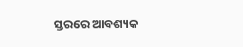ସ୍ତରରେ ଆବଶ୍ୟକ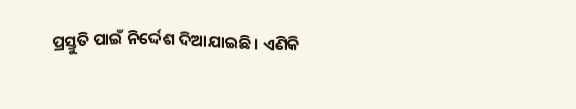ପ୍ରସ୍ତୁତି ପାଇଁ ନିର୍ଦ୍ଦେଶ ଦିଆଯାଇଛି । ଏଣିକି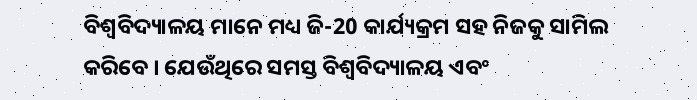ବିଶ୍ବବିଦ୍ୟାଳୟ ମାନେ ମଧ୍ୟ ଜି-20 କାର୍ଯ୍ୟକ୍ରମ ସହ ନିଜକୁ ସାମିଲ କରିବେ । ଯେଉଁଥିରେ ସମସ୍ତ ବିଶ୍ୱବିଦ୍ୟାଳୟ ଏବଂ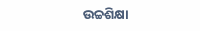ଉଚ୍ଚଶିକ୍ଷା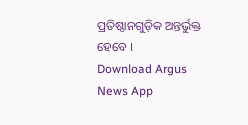ପ୍ରତିଷ୍ଠାନଗୁଡ଼ିକ ଅନ୍ତର୍ଭୁକ୍ତ ହେବେ ।
Download Argus News App